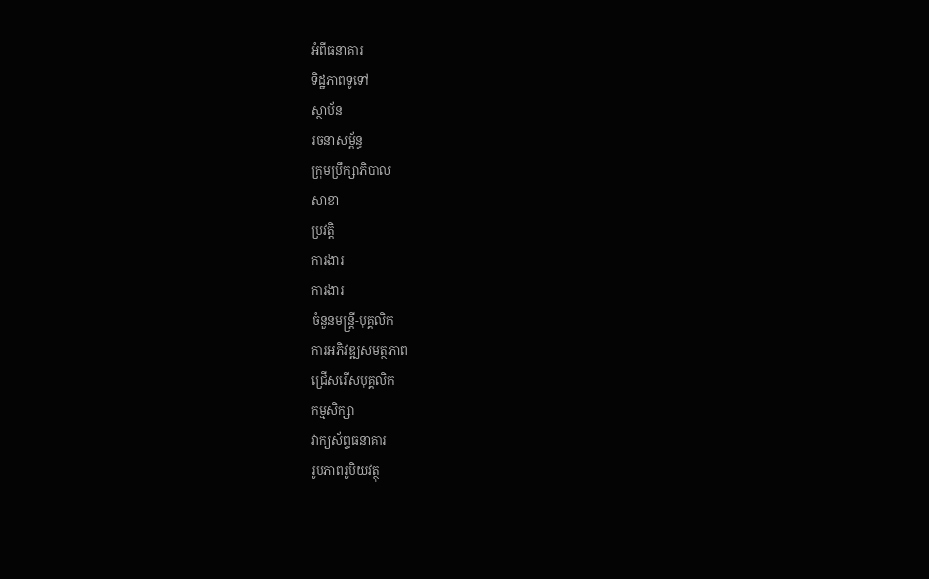អំពីធនាគារ
ទិដ្ឋភាពទូទៅ
ស្ថាប័ន
រចនាសម្ព័ន្ធ
ក្រុមប្រឹក្សាភិបាល
សាខា
ប្រវត្តិ
ការងារ
ការងារ
ចំនួនមន្ត្រី-បុគ្គលិក
ការអភិវឌ្ឍសមត្ថភាព
ជ្រើសរើសបុគ្គលិក
កម្មសិក្សា
វាក្យស័ព្ទធនាគារ
រូបភាពរូបិយវត្ថុ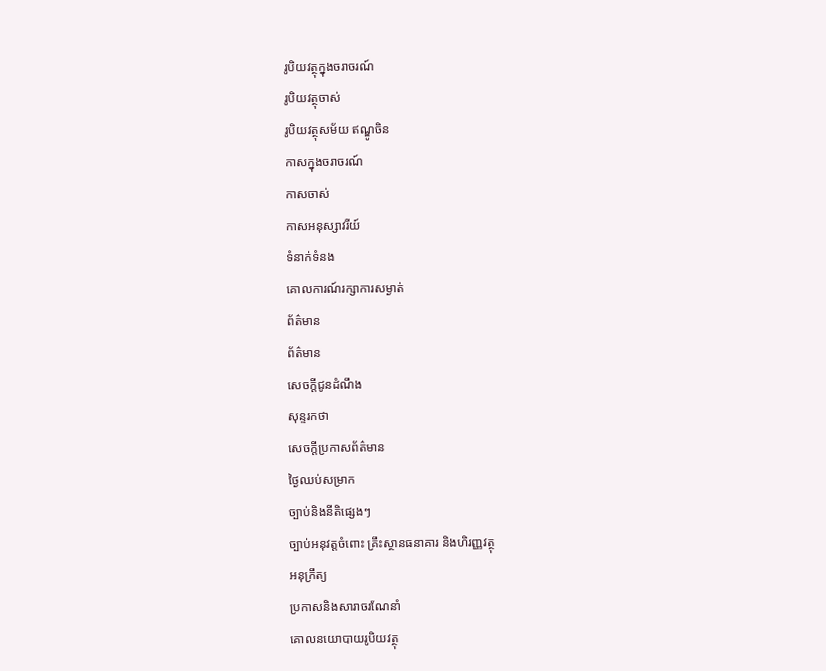រូបិយវត្ថុក្នុងចរាចរណ៍
រូបិយវត្ថុចាស់
រូបិយវត្ថុសម័យ ឥណ្ឌូចិន
កាសក្នុងចរាចរណ៍
កាសចាស់
កាសអនុស្សាវរីយ៍
ទំនាក់ទំនង
គោលការណ៍រក្សាការសម្ងាត់
ព័ត៌មាន
ព័ត៌មាន
សេចក្តីជូនដំណឹង
សុន្ទរកថា
សេចក្តីប្រកាសព័ត៌មាន
ថ្ងៃឈប់សម្រាក
ច្បាប់និងនីតិផ្សេងៗ
ច្បាប់អនុវត្តចំពោះ គ្រឹះស្ថានធនាគារ និងហិរញ្ញវត្ថុ
អនុក្រឹត្យ
ប្រកាសនិងសារាចរណែនាំ
គោលនយោបាយរូបិយវត្ថុ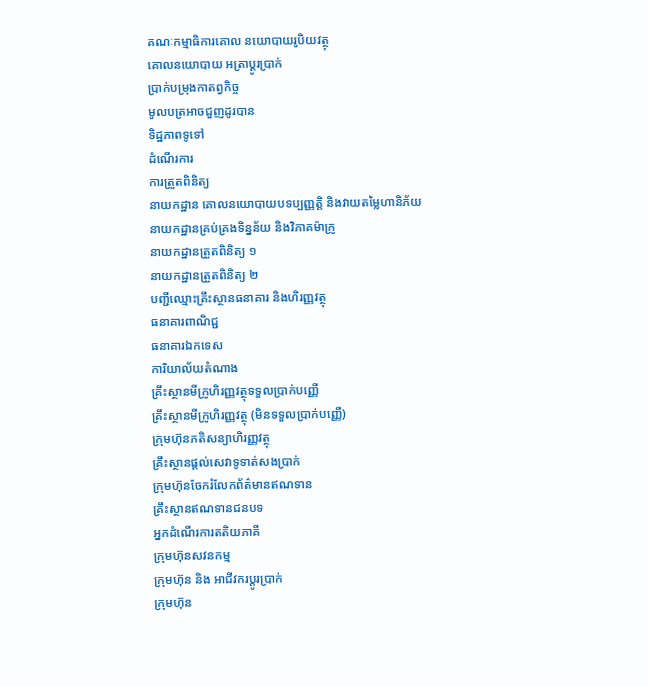គណៈកម្មាធិការគោល នយោបាយរូបិយវត្ថុ
គោលនយោបាយ អត្រាប្តូរប្រាក់
ប្រាក់បម្រុងកាតព្វកិច្ច
មូលបត្រអាចជួញដូរបាន
ទិដ្ឋភាពទូទៅ
ដំណើរការ
ការត្រួតពិនិត្យ
នាយកដ្ឋាន គោលនយោបាយបទប្បញ្ញត្តិ និងវាយតម្លៃហានិភ័យ
នាយកដ្ឋានគ្រប់គ្រងទិន្នន័យ និងវិភាគម៉ាក្រូ
នាយកដ្ឋានត្រួតពិនិត្យ ១
នាយកដ្ឋានត្រួតពិនិត្យ ២
បញ្ជីឈ្មោះគ្រឹះស្ថានធនាគារ និងហិរញ្ញវត្ថុ
ធនាគារពាណិជ្ជ
ធនាគារឯកទេស
ការិយាល័យតំណាង
គ្រឹះស្ថានមីក្រូហិរញ្ញវត្ថុទទួលប្រាក់បញ្ញើ
គ្រឹះស្ថានមីក្រូហិរញ្ញវត្ថុ (មិនទទួលប្រាក់បញ្ញើ)
ក្រុមហ៊ុនភតិសន្យាហិរញ្ញវត្ថុ
គ្រឹះស្ថានផ្ដល់សេវាទូទាត់សងប្រាក់
ក្រុមហ៊ុនចែករំលែកព័ត៌មានឥណទាន
គ្រឹះស្ថានឥណទានជនបទ
អ្នកដំណើរការតតិយភាគី
ក្រុមហ៊ុនសវនកម្ម
ក្រុមហ៊ុន និង អាជីវករប្តូរប្រាក់
ក្រុមហ៊ុន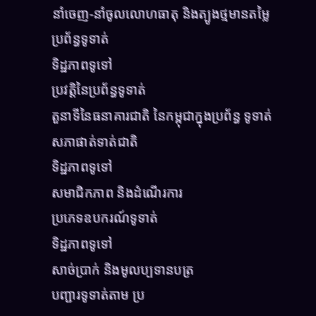នាំចេញ-នាំចូលលោហធាតុ និងត្បូងថ្មមានតម្លៃ
ប្រព័ន្ធទូទាត់
ទិដ្ឋភាពទូទៅ
ប្រវត្តិនៃប្រព័ន្ធទូទាត់
តួនាទីនៃធនាគារជាតិ នៃកម្ពុជាក្នុងប្រព័ន្ធ ទូទាត់
សភាផាត់ទាត់ជាតិ
ទិដ្ឋភាពទូទៅ
សមាជិកភាព និងដំណើរការ
ប្រភេទឧបករណ៍ទូទាត់
ទិដ្ឋភាពទូទៅ
សាច់ប្រាក់ និងមូលប្បទានបត្រ
បញ្ជារទូទាត់តាម ប្រ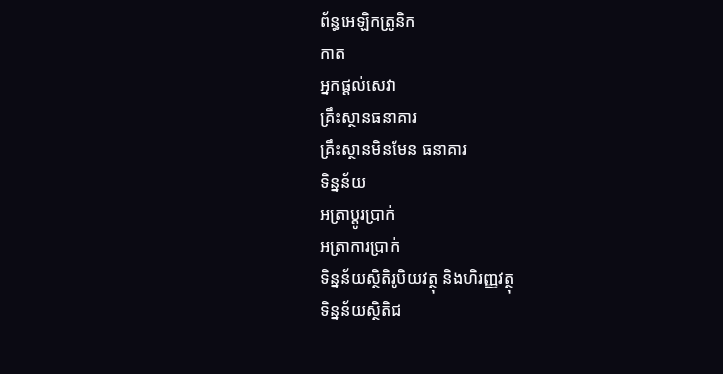ព័ន្ធអេឡិកត្រូនិក
កាត
អ្នកផ្តល់សេវា
គ្រឹះស្ថានធនាគារ
គ្រឹះស្ថានមិនមែន ធនាគារ
ទិន្នន័យ
អត្រាប្តូរបា្រក់
អត្រាការប្រាក់
ទិន្នន័យស្ថិតិរូបិយវត្ថុ និងហិរញ្ញវត្ថុ
ទិន្នន័យស្ថិតិជ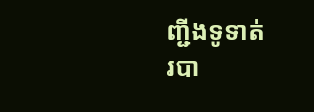ញ្ជីងទូទាត់
របា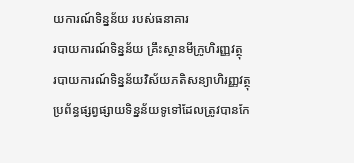យការណ៍ទិន្នន័យ របស់ធនាគារ
របាយការណ៍ទិន្នន័យ គ្រឹះស្ថានមីក្រូហិរញ្ញវត្ថុ
របាយការណ៍ទិន្នន័យវិស័យភតិសន្យាហិរញ្ញវត្ថុ
ប្រព័ន្ធផ្សព្វផ្សាយទិន្នន័យទូទៅដែលត្រូវបានកែ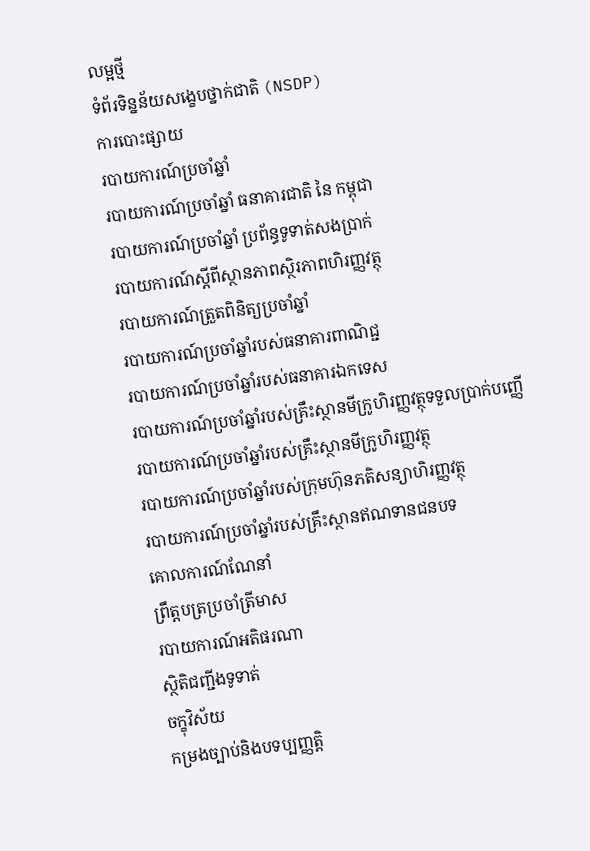លម្អថ្មី
ទំព័រទិន្នន័យសង្ខេបថ្នាក់ជាតិ (NSDP)
ការបោះផ្សាយ
របាយការណ៍ប្រចាំឆ្នាំ
របាយការណ៍ប្រចាំឆ្នាំ ធនាគារជាតិ នៃ កម្ពុជា
របាយការណ៍ប្រចាំឆ្នាំ ប្រព័ន្ធទូទាត់សងប្រាក់
របាយការណ៍ស្តីពីស្ថានភាពស្ថិរភាពហិរញ្ញវត្ថុ
របាយការណ៍ត្រួតពិនិត្យប្រចាំឆ្នាំ
របាយការណ៍ប្រចាំឆ្នាំរបស់ធនាគារពាណិជ្ជ
របាយការណ៍ប្រចាំឆ្នាំរបស់ធនាគារឯកទេស
របាយការណ៍ប្រចាំឆ្នាំរបស់គ្រឹះស្ថានមីក្រូហិរញ្ញវត្ថុទទួលប្រាក់បញ្ញើ
របាយការណ៍ប្រចាំឆ្នាំរបស់គ្រឹះស្ថានមីក្រូហិរញ្ញវត្ថុ
របាយការណ៍ប្រចាំឆ្នាំរបស់ក្រុមហ៊ុនភតិសន្យាហិរញ្ញវត្ថុ
របាយការណ៍ប្រចាំឆ្នាំរបស់គ្រឹះស្ថានឥណទានជនបទ
គោលការណ៍ណែនាំ
ព្រឹត្តបត្រប្រចាំត្រីមាស
របាយការណ៍អតិផរណា
ស្ថិតិជញ្ជីងទូទាត់
ចក្ខុវិស័យ
កម្រងច្បាប់និងបទប្បញ្ញត្តិ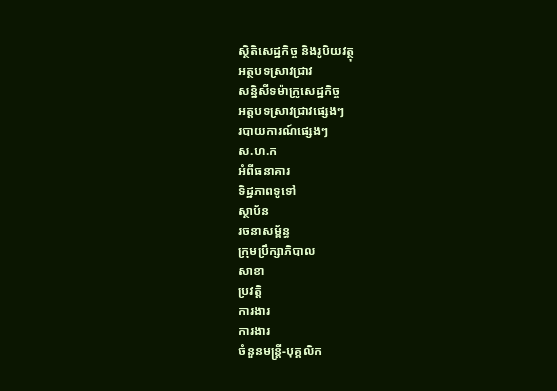ស្ថិតិសេដ្ឋកិច្ច និងរូបិយវត្ថុ
អត្ថបទស្រាវជ្រាវ
សន្និសីទម៉ាក្រូសេដ្ឋកិច្ច
អត្តបទស្រាវជ្រាវផ្សេងៗ
របាយការណ៍ផ្សេងៗ
ស.ហ.ក
អំពីធនាគារ
ទិដ្ឋភាពទូទៅ
ស្ថាប័ន
រចនាសម្ព័ន្ធ
ក្រុមប្រឹក្សាភិបាល
សាខា
ប្រវត្តិ
ការងារ
ការងារ
ចំនួនមន្ត្រី-បុគ្គលិក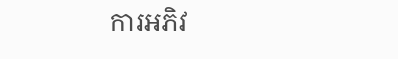ការអភិវ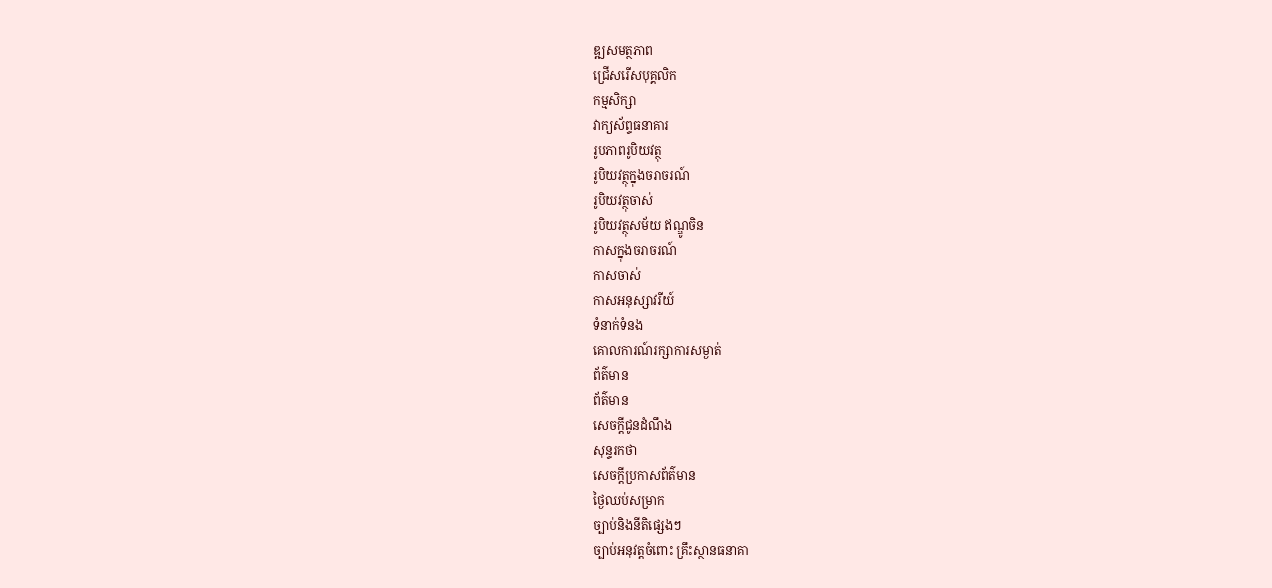ឌ្ឍសមត្ថភាព
ជ្រើសរើសបុគ្គលិក
កម្មសិក្សា
វាក្យស័ព្ទធនាគារ
រូបភាពរូបិយវត្ថុ
រូបិយវត្ថុក្នុងចរាចរណ៍
រូបិយវត្ថុចាស់
រូបិយវត្ថុសម័យ ឥណ្ឌូចិន
កាសក្នុងចរាចរណ៍
កាសចាស់
កាសអនុស្សាវរីយ៍
ទំនាក់ទំនង
គោលការណ៍រក្សាការសម្ងាត់
ព័ត៌មាន
ព័ត៌មាន
សេចក្តីជូនដំណឹង
សុន្ទរកថា
សេចក្តីប្រកាសព័ត៌មាន
ថ្ងៃឈប់សម្រាក
ច្បាប់និងនីតិផ្សេងៗ
ច្បាប់អនុវត្តចំពោះ គ្រឹះស្ថានធនាគា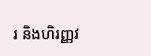រ និងហិរញ្ញវ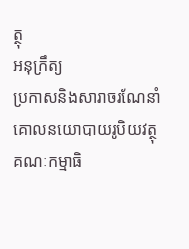ត្ថុ
អនុក្រឹត្យ
ប្រកាសនិងសារាចរណែនាំ
គោលនយោបាយរូបិយវត្ថុ
គណៈកម្មាធិ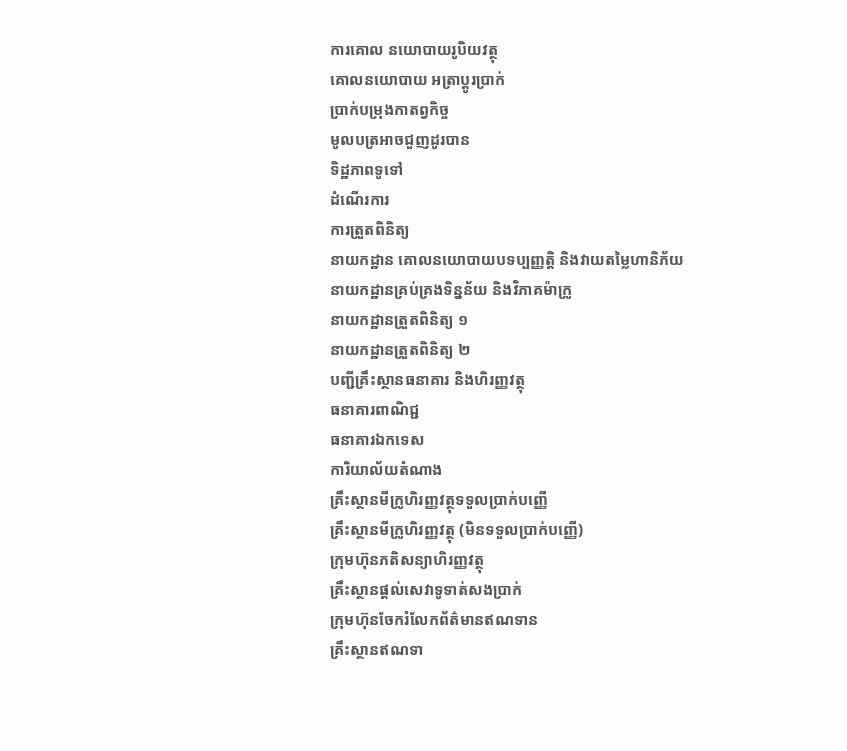ការគោល នយោបាយរូបិយវត្ថុ
គោលនយោបាយ អត្រាប្តូរប្រាក់
ប្រាក់បម្រុងកាតព្វកិច្ច
មូលបត្រអាចជួញដូរបាន
ទិដ្ឋភាពទូទៅ
ដំណើរការ
ការត្រួតពិនិត្យ
នាយកដ្ឋាន គោលនយោបាយបទប្បញ្ញត្តិ និងវាយតម្លៃហានិភ័យ
នាយកដ្ឋានគ្រប់គ្រងទិន្នន័យ និងវិភាគម៉ាក្រូ
នាយកដ្ឋានត្រួតពិនិត្យ ១
នាយកដ្ឋានត្រួតពិនិត្យ ២
បញ្ជីគ្រឹះស្ថានធនាគារ និងហិរញ្ញវត្ថុ
ធនាគារពាណិជ្ជ
ធនាគារឯកទេស
ការិយាល័យតំណាង
គ្រឹះស្ថានមីក្រូហិរញ្ញវត្ថុទទួលប្រាក់បញ្ញើ
គ្រឹះស្ថានមីក្រូហិរញ្ញវត្ថុ (មិនទទួលប្រាក់បញ្ញើ)
ក្រុមហ៊ុនភតិសន្យាហិរញ្ញវត្ថុ
គ្រឹះស្ថានផ្ដល់សេវាទូទាត់សងប្រាក់
ក្រុមហ៊ុនចែករំលែកព័ត៌មានឥណទាន
គ្រឹះស្ថានឥណទា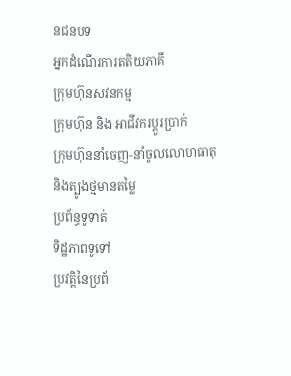នជនបទ
អ្នកដំណើរការតតិយភាគី
ក្រុមហ៊ុនសវនកម្ម
ក្រុមហ៊ុន និង អាជីវករប្តូរប្រាក់
ក្រុមហ៊ុននាំចេញ-នាំចូលលោហធាតុ និងត្បូងថ្មមានតម្លៃ
ប្រព័ន្ធទូទាត់
ទិដ្ឋភាពទូទៅ
ប្រវត្តិនៃប្រព័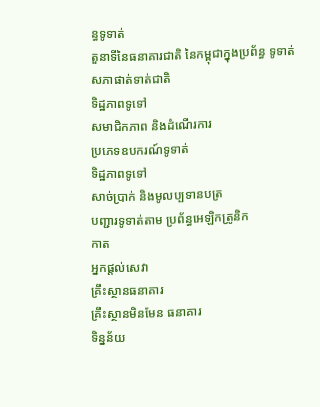ន្ធទូទាត់
តួនាទីនៃធនាគារជាតិ នៃកម្ពុជាក្នុងប្រព័ន្ធ ទូទាត់
សភាផាត់ទាត់ជាតិ
ទិដ្ឋភាពទូទៅ
សមាជិកភាព និងដំណើរការ
ប្រភេទឧបករណ៍ទូទាត់
ទិដ្ឋភាពទូទៅ
សាច់ប្រាក់ និងមូលប្បទានបត្រ
បញ្ជារទូទាត់តាម ប្រព័ន្ធអេឡិកត្រូនិក
កាត
អ្នកផ្តល់សេវា
គ្រឹះស្ថានធនាគារ
គ្រឹះស្ថានមិនមែន ធនាគារ
ទិន្នន័យ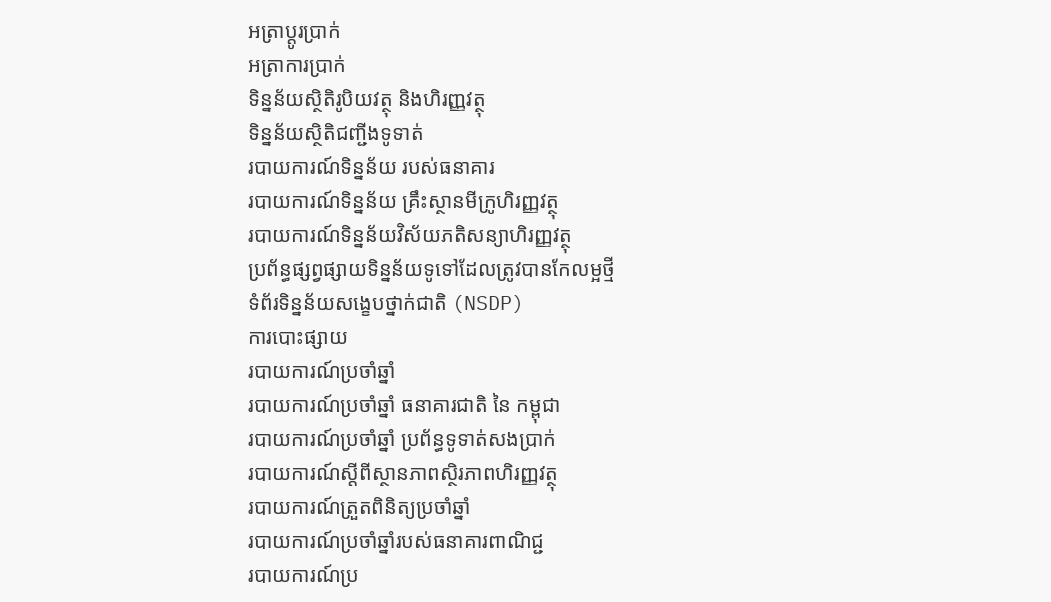អត្រាប្តូរបា្រក់
អត្រាការប្រាក់
ទិន្នន័យស្ថិតិរូបិយវត្ថុ និងហិរញ្ញវត្ថុ
ទិន្នន័យស្ថិតិជញ្ជីងទូទាត់
របាយការណ៍ទិន្នន័យ របស់ធនាគារ
របាយការណ៍ទិន្នន័យ គ្រឹះស្ថានមីក្រូហិរញ្ញវត្ថុ
របាយការណ៍ទិន្នន័យវិស័យភតិសន្យាហិរញ្ញវត្ថុ
ប្រព័ន្ធផ្សព្វផ្សាយទិន្នន័យទូទៅដែលត្រូវបានកែលម្អថ្មី
ទំព័រទិន្នន័យសង្ខេបថ្នាក់ជាតិ (NSDP)
ការបោះផ្សាយ
របាយការណ៍ប្រចាំឆ្នាំ
របាយការណ៍ប្រចាំឆ្នាំ ធនាគារជាតិ នៃ កម្ពុជា
របាយការណ៍ប្រចាំឆ្នាំ ប្រព័ន្ធទូទាត់សងប្រាក់
របាយការណ៍ស្តីពីស្ថានភាពស្ថិរភាពហិរញ្ញវត្ថុ
របាយការណ៍ត្រួតពិនិត្យប្រចាំឆ្នាំ
របាយការណ៍ប្រចាំឆ្នាំរបស់ធនាគារពាណិជ្ជ
របាយការណ៍ប្រ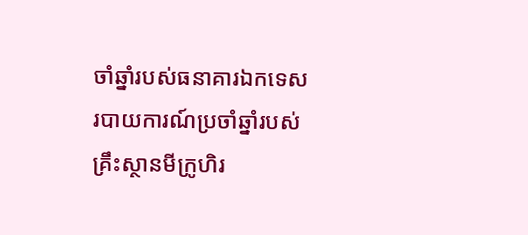ចាំឆ្នាំរបស់ធនាគារឯកទេស
របាយការណ៍ប្រចាំឆ្នាំរបស់គ្រឹះស្ថានមីក្រូហិរ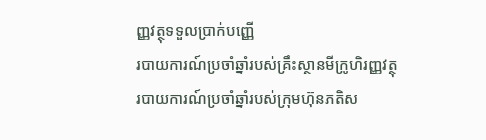ញ្ញវត្ថុទទួលប្រាក់បញ្ញើ
របាយការណ៍ប្រចាំឆ្នាំរបស់គ្រឹះស្ថានមីក្រូហិរញ្ញវត្ថុ
របាយការណ៍ប្រចាំឆ្នាំរបស់ក្រុមហ៊ុនភតិស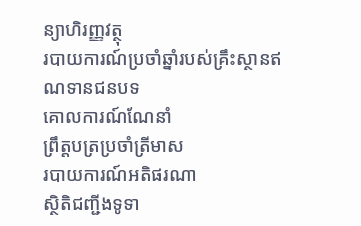ន្យាហិរញ្ញវត្ថុ
របាយការណ៍ប្រចាំឆ្នាំរបស់គ្រឹះស្ថានឥណទានជនបទ
គោលការណ៍ណែនាំ
ព្រឹត្តបត្រប្រចាំត្រីមាស
របាយការណ៍អតិផរណា
ស្ថិតិជញ្ជីងទូទា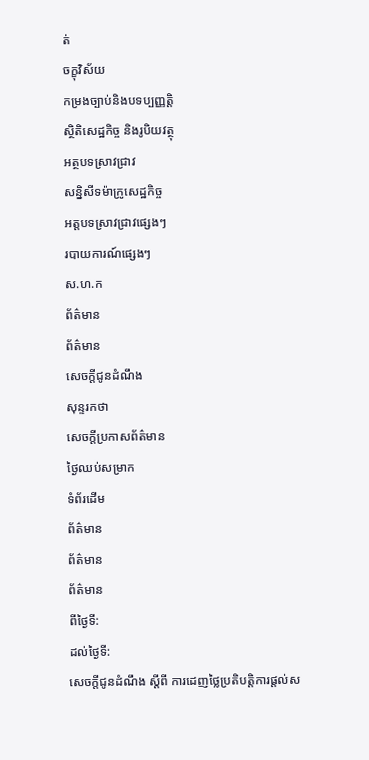ត់
ចក្ខុវិស័យ
កម្រងច្បាប់និងបទប្បញ្ញត្តិ
ស្ថិតិសេដ្ឋកិច្ច និងរូបិយវត្ថុ
អត្ថបទស្រាវជ្រាវ
សន្និសីទម៉ាក្រូសេដ្ឋកិច្ច
អត្តបទស្រាវជ្រាវផ្សេងៗ
របាយការណ៍ផ្សេងៗ
ស.ហ.ក
ព័ត៌មាន
ព័ត៌មាន
សេចក្តីជូនដំណឹង
សុន្ទរកថា
សេចក្តីប្រកាសព័ត៌មាន
ថ្ងៃឈប់សម្រាក
ទំព័រដើម
ព័ត៌មាន
ព័ត៌មាន
ព័ត៌មាន
ពីថ្ងៃទី:
ដល់ថ្ងៃទី:
សេចក្តីជូនដំណឹង ស្តីពី ការដេញថ្លៃប្រតិបត្តិការផ្តល់ស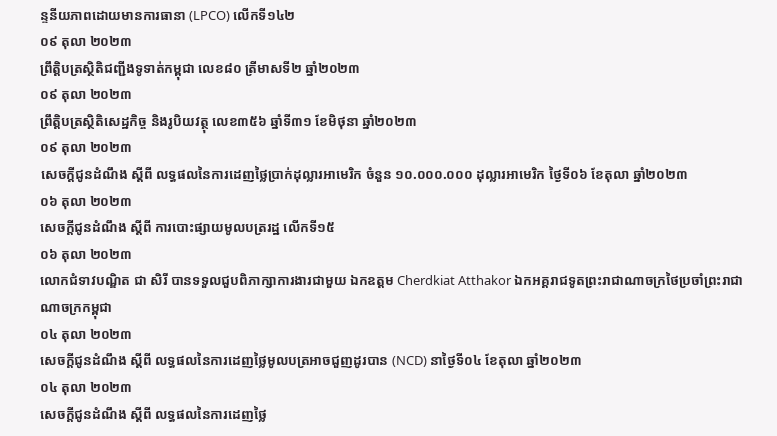ន្ទនីយភាពដោយមានការធានា (LPCO) លើកទី១៤២
០៩ តុលា ២០២៣
ព្រឹត្តិបត្រស្ថិតិជញ្ជីងទូទាត់កម្ពុជា លេខ៨០ ត្រីមាសទី២ ឆ្នាំ២០២៣
០៩ តុលា ២០២៣
ព្រឹត្តិបត្រស្ថិតិសេដ្ឋកិច្ច និងរូបិយវត្ថុ លេខ៣៥៦ ឆ្នាំទី៣១ ខែមិថុនា ឆ្នាំ២០២៣
០៩ តុលា ២០២៣
សេចក្តីជូនដំណឹង ស្តីពី លទ្ធផលនៃការដេញថ្លៃប្រាក់ដុល្លារអាមេរិក ចំនួន ១០.០០០.០០០ ដុល្លារអាមេរិក ថ្ងៃទី០៦ ខែតុលា ឆ្នាំ២០២៣
០៦ តុលា ២០២៣
សេចក្តីជូនដំណឹង ស្តីពី ការបោះផ្សាយមូលបត្ររដ្ឋ លើកទី១៥
០៦ តុលា ២០២៣
លោកជំទាវបណ្ឌិត ជា សិរី បានទទួលជួបពិភាក្សាការងារជាមួយ ឯកឧត្តម Cherdkiat Atthakor ឯកអគ្គរាជទូតព្រះរាជាណាចក្រថៃប្រចាំព្រះរាជាណាចក្រកម្ពុជា
០៤ តុលា ២០២៣
សេចក្តីជូនដំណឹង ស្តីពី លទ្ធផលនៃការដេញថ្លៃមូលបត្រអាចជួញដូរបាន (NCD) នាថ្ងៃទី០៤ ខែតុលា ឆ្នាំ២០២៣
០៤ តុលា ២០២៣
សេចក្តីជូនដំណឹង ស្តីពី លទ្ធផលនៃការដេញថ្លៃ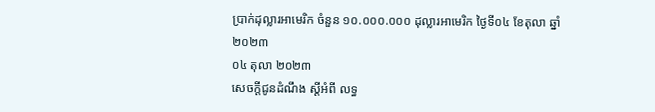ប្រាក់ដុល្លារអាមេរិក ចំនួន ១០.០០០.០០០ ដុល្លារអាមេរិក ថ្ងៃទី០៤ ខែតុលា ឆ្នាំ២០២៣
០៤ តុលា ២០២៣
សេចក្តីជូនដំណឹង ស្តីអំពី លទ្ធ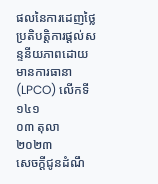ផលនៃការដេញថ្លៃប្រតិបត្តិការផ្តល់សន្ទនីយភាពដោយមានការធានា (LPCO) លើកទី១៤១
០៣ តុលា ២០២៣
សេចក្តីជូនដំណឹ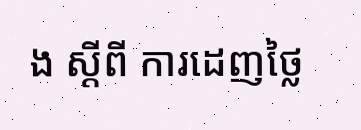ង ស្តីពី ការដេញថ្លៃ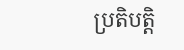ប្រតិបត្តិ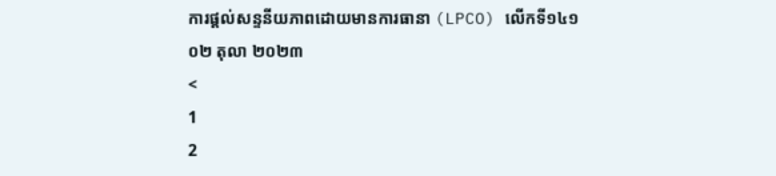ការផ្តល់សន្ទនីយភាពដោយមានការធានា (LPCO) លើកទី១៤១
០២ តុលា ២០២៣
<
1
2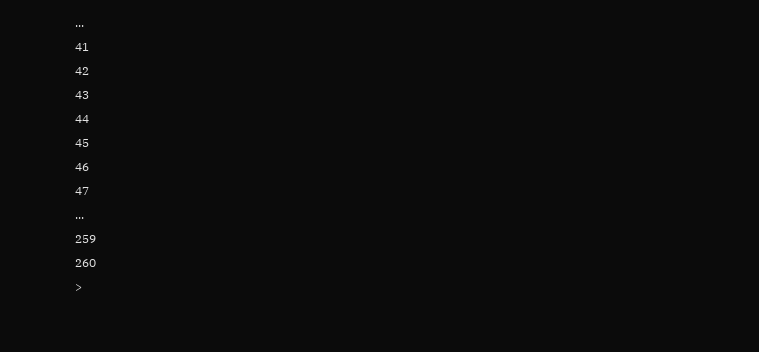...
41
42
43
44
45
46
47
...
259
260
>